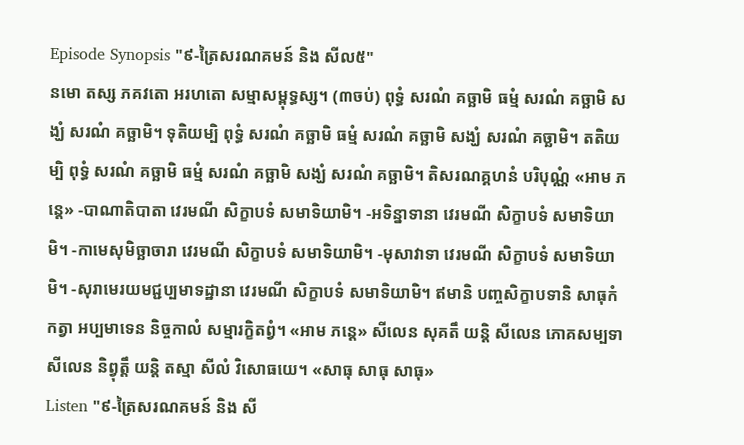Episode Synopsis "៩-ត្រៃសរណគមន៍ និង សីល៥"
នមោ តស្ស ភគវតោ អរហតោ សម្មាសម្ពុទ្ធស្ស។ (៣ចប់) ពុទ្ធំ សរណំ គច្ឆាមិ ធម្មំ សរណំ គច្ឆាមិ សង្ឃំ សរណំ គច្ឆាមិ។ ទុតិយម្បិ ពុទ្ធំ សរណំ គច្ឆាមិ ធម្មំ សរណំ គច្ឆាមិ សង្ឃំ សរណំ គច្ឆាមិ។ តតិយម្បិ ពុទ្ធំ សរណំ គច្ឆាមិ ធម្មំ សរណំ គច្ឆាមិ សង្ឃំ សរណំ គច្ឆាមិ។ តិសរណគ្គហនំ បរិបុណ្ណំ «អាម ភន្តេ» -បាណាតិបាតា វេរមណី សិក្ខាបទំ សមាទិយាមិ។ -អទិន្នាទានា វេរមណី សិក្ខាបទំ សមាទិយាមិ។ -កាមេសុមិច្ឆាចារា វេរមណី សិក្ខាបទំ សមាទិយាមិ។ -មុសាវាទា វេរមណី សិក្ខាបទំ សមាទិយាមិ។ -សុរាមេរយមជ្ជប្បមាទដ្ឋានា វេរមណី សិក្ខាបទំ សមាទិយាមិ។ ឥមានិ បញ្ចសិក្ខាបទានិ សាធុកំ កត្វា អប្បមាទេន និច្ចកាលំ សម្មារក្ខិតព្វំ។ «អាម ភន្តេ» សីលេន សុគតឹ យន្តិ សីលេន ភោគសម្បទា សីលេន និព្វុត្តឹ យន្តិ តស្មា សីលំ វិសោធយេ។ «សាធុ សាធុ សាធុ»
Listen "៩-ត្រៃសរណគមន៍ និង សី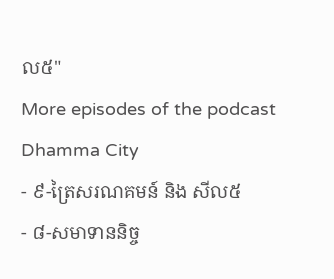ល៥"
More episodes of the podcast Dhamma City
- ៩-ត្រៃសរណគមន៍ និង សីល៥
- ៨-សមាទាននិច្ច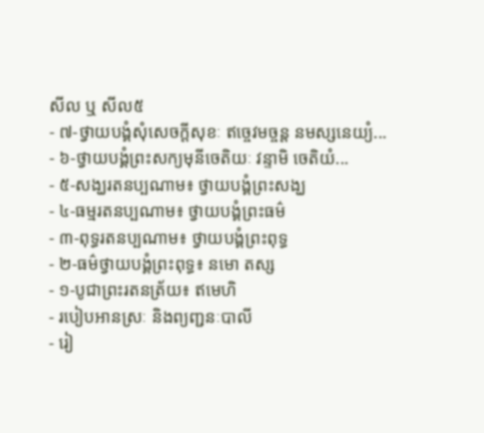សីល ឬ សីល៥
- ៧-ថ្វាយបង្គំសុំសេចក្តីសុខៈ ឥច្ចេវមច្ចន្ត នមស្សនេយ្យំ...
- ៦-ថ្វាយបង្គំព្រះសក្យមុនីចេតិយៈ វន្ទាមិ ចេតិយំ...
- ៥-សង្ឃរតនប្បណាម៖ ថ្វាយបង្គំព្រះសង្ឃ
- ៤-ធម្មរតនប្បណាម៖ ថ្វាយបង្គំព្រះធម៌
- ៣-ពុទ្ធរតនប្បណាម៖ ថ្វាយបង្គំព្រះពុទ្ធ
- ២-ធម៌ថ្វាយបង្គំព្រះពុទ្ធ៖ នមោ តស្ស
- ១-បូជាព្រះរតនត្រ័យ៖ ឥមេហិ
- របៀបអានស្រៈ និងព្យញ្ជនៈបាលី
- រៀ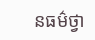នធម៌ថ្វា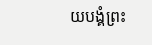យបង្គំព្រះ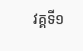វគ្គទី១